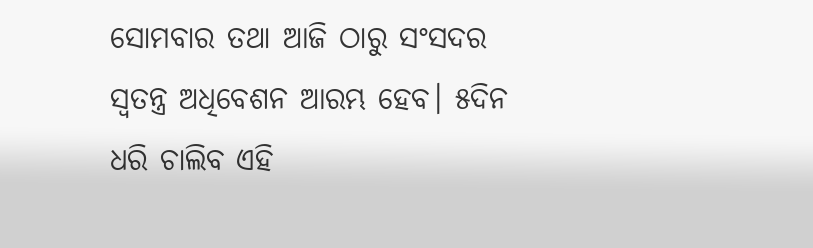ସୋମବାର ତଥା ଆଜି ଠାରୁ ସଂସଦର ସ୍ଵତନ୍ତ୍ର ଅଧିବେଶନ ଆରମ୍ଭ ହେବ। ୫ଦିନ ଧରି ଚାଲିବ ଏହି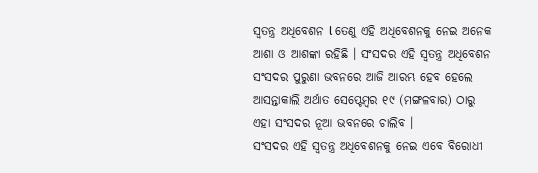ସ୍ୱତନ୍ତ୍ର ଅଧିବେଶନ l ତେଣୁ ଏହି ଅଧିବେଶନକୁ ନେଇ ଅନେକ ଆଶା ଓ ଆଶଙ୍କା ରହିଛି । ସଂସଦର ଏହି ସ୍ଵତନ୍ତ୍ର ଅଧିବେଶନ ସଂସଦର ପୁରୁଣା ଭବନରେ ଆଜି ଆରମ୍ଭ ହେବ ହେଲେ ଆସନ୍ତାକାଲି ଅର୍ଥାତ ସେପ୍ଟେମ୍ବର ୧୯ (ମଙ୍ଗଳବାର) ଠାରୁ ଏହା ସଂସଦର ନୂଆ ଭବନରେ ଚାଲିବ ।
ସଂସଦର ଏହି ସ୍ୱତନ୍ତ୍ର ଅଧିବେଶନକୁ ନେଇ ଏବେ ବିରୋଧୀ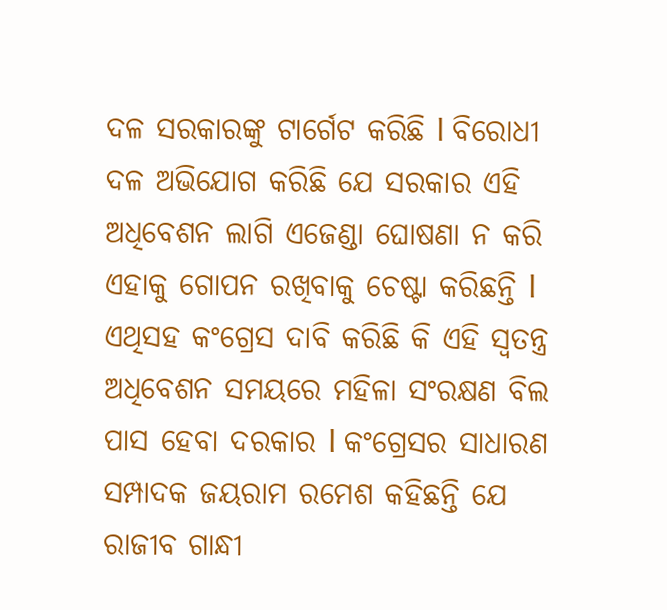ଦଳ ସରକାରଙ୍କୁ ଟାର୍ଗେଟ କରିଛି l ବିରୋଧୀ ଦଳ ଅଭିଯୋଗ କରିଛି ଯେ ସରକାର ଏହି ଅଧିବେଶନ ଲାଗି ଏଜେଣ୍ଡା ଘୋଷଣା ନ କରି ଏହାକୁ ଗୋପନ ରଖିବାକୁ ଚେଷ୍ଟା କରିଛନ୍ତି l ଏଥିସହ କଂଗ୍ରେସ ଦାବି କରିଛି କି ଏହି ସ୍ୱତନ୍ତ୍ର ଅଧିବେଶନ ସମୟରେ ମହିଳା ସଂରକ୍ଷଣ ବିଲ ପାସ ହେବା ଦରକାର l କଂଗ୍ରେସର ସାଧାରଣ ସମ୍ପାଦକ ଜୟରାମ ରମେଶ କହିଛନ୍ତି ଯେ ରାଜୀବ ଗାନ୍ଧୀ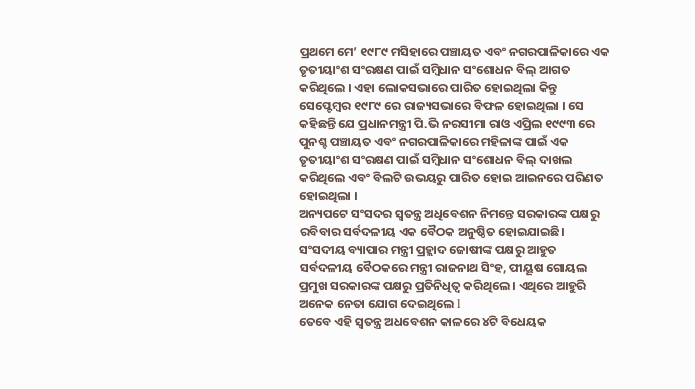ପ୍ରଥମେ ମେ’ ୧୯୮୯ ମସିହାରେ ପଞ୍ଚାୟତ ଏବଂ ନଗରପାଳିକାରେ ଏକ ତୃତୀୟାଂଶ ସଂରକ୍ଷଣ ପାଇଁ ସମ୍ବିଧାନ ସଂଶୋଧନ ବିଲ୍ ଆଗତ କରିଥିଲେ । ଏହା ଲୋକସଭାରେ ପାରିତ ହୋଇଥିଲା କିନ୍ତୁ ସେପ୍ଟେମ୍ବର ୧୯୮୯ ରେ ରାଜ୍ୟସଭାରେ ବିଫଳ ହୋଇଥିଲା । ସେ କହିଛନ୍ତି ଯେ ପ୍ରଧାନମନ୍ତ୍ରୀ ପି.ଭି ନରସୀମା ରାଓ ଏପ୍ରିଲ ୧୯୯୩ ରେ ପୁନଶ୍ଚ ପଞ୍ଚାୟତ ଏବଂ ନଗରପାଳିକାରେ ମହିଳାଙ୍କ ପାଇଁ ଏକ ତୃତୀୟାଂଶ ସଂରକ୍ଷଣ ପାଇଁ ସମ୍ବିଧାନ ସଂଶୋଧନ ବିଲ୍ ଦାଖଲ କରିଥିଲେ ଏବଂ ବିଲଟି ଉଭୟରୁ ପାରିତ ହୋଇ ଆଇନରେ ପରିଣତ ହୋଇଥିଲା ।
ଅନ୍ୟପଟେ ସଂସଦର ସ୍ଵତନ୍ତ୍ର ଅଧିବେଶନ ନିମନ୍ତେ ସରକାରଙ୍କ ପକ୍ଷରୁ ରବିବାର ସର୍ବଦଳୀୟ ଏକ ବୈଠକ ଅନୁଷ୍ଠିତ ହୋଇଯାଇଛି। ସଂସଦୀୟ ବ୍ୟାପାର ମନ୍ତ୍ରୀ ପ୍ରହ୍ଲାଦ ଜୋଷୀଙ୍କ ପକ୍ଷରୁ ଆହୁତ ସର୍ବଦଳୀୟ ବୈଠକରେ ମନ୍ତ୍ରୀ ରାଜନାଥ ସିଂହ, ପୀୟୂଷ ଗୋୟଲ ପ୍ରମୁଖ ସରକାରଙ୍କ ପକ୍ଷରୁ ପ୍ରତିନିଧିତ୍ଵ କରିଥିଲେ । ଏଥିରେ ଆହୁରି ଅନେକ ନେତା ଯୋଗ ଦେଇଥିଲେ l
ତେବେ ଏହି ସ୍ୱତନ୍ତ୍ର ଅଧବେଶନ କାଳରେ ୪ଟି ବିଧେୟକ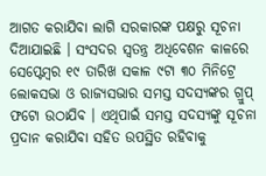ଆଗତ କରାଯିବା ଲାଗି ସରକାରଙ୍କ ପକ୍ଷରୁ ସୂଚନା ଦିଆଯାଇଛି । ସଂସଦର ସ୍ଵତନ୍ତ୍ର ଅଧିବେଶନ କାଳରେ ସେପ୍ଟେମ୍ବର ୧୯ ତାରିଖ ସକାଳ ୯ଟା ୩୦ ମିନିଟ୍ରେ ଲୋକସଭା ଓ ରାଜ୍ୟସଭାର ସମସ୍ତ ସଦସ୍ୟଙ୍କର ଗ୍ରୁପ୍ ଫଟୋ ଉଠାଯିବ । ଏଥିପାଇଁ ସମସ୍ତ ସଦସ୍ୟଙ୍କୁ ସୂଚନା ପ୍ରଦାନ କରାଯିବା ସହିତ ଉପସ୍ଥିତ ରହିବାକୁ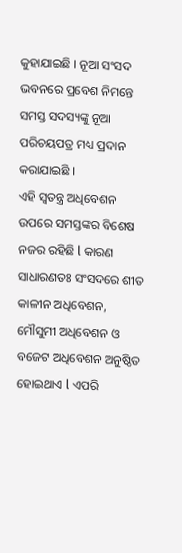କୁହାଯାଇଛି । ନୂଆ ସଂସଦ ଭବନରେ ପ୍ରବେଶ ନିମନ୍ତେ ସମସ୍ତ ସଦସ୍ୟଙ୍କୁ ନୂଆ ପରିଚୟପତ୍ର ମଧ୍ୟ ପ୍ରଦାନ କରାଯାଇଛି ।
ଏହି ସ୍ୱତନ୍ତ୍ର ଅଧିବେଶନ ଉପରେ ସମସ୍ତଙ୍କର ବିଶେଷ ନଜର ରହିଛି l କାରଣ ସାଧାରଣତଃ ସଂସଦରେ ଶୀତ କାଳୀନ ଅଧିବେଶନ, ମୌସୁମୀ ଅଧିବେଶନ ଓ ବଜେଟ ଅଧିବେଶନ ଅନୁଷ୍ଠିତ ହୋଇଥାଏ l ଏପରି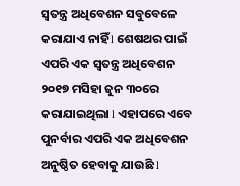ସ୍ୱତନ୍ତ୍ର ଅଧିବେଶନ ସବୁବେଳେ କରାଯାଏ ନାହିଁ l ଶେଷଥର ପାଇଁ ଏପରି ଏକ ସ୍ୱତନ୍ତ୍ର ଅଧିବେଶନ ୨୦୧୭ ମସିହା ଜୁନ ୩୦ରେ କରାଯାଇଥିଲା l ଏହାପରେ ଏବେ ପୁନର୍ବାର ଏପରି ଏକ ଅଧିବେଶନ ଅନୁଷ୍ଠିତ ହେବାକୁ ଯାଉଛି l